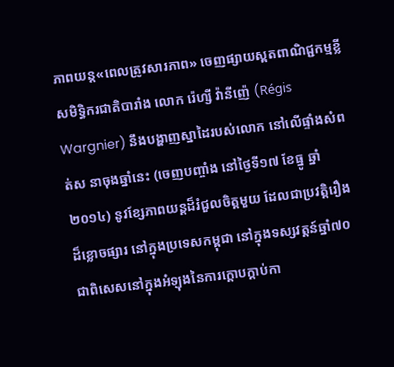ភាពយន្ដ«ពេលត្រូវសារភាព» ចេញផ្សាយស្ពតពាណិជ្ជកម្មខ្លី
សមិទ្ធិករជាតិបារាំង លោក រ៉េហ្សី វ៉ានីញ៉េ (Régis Wargnier) នឹងបង្ហាញស្នាដៃរបស់លោក នៅលើផ្ទាំងសំពត់ស នាចុងឆ្នាំនេះ (ចេញបញ្ចាំង នៅថ្ងៃទី១៧ ខែធ្នូ ឆ្នាំ២០១៤) នូវខ្សែភាពយន្ដដ៏រំជួលចិត្តមួយ ដែលជាប្រវត្តិរឿងដ៏ខ្លោចផ្សារ នៅក្នុងប្រទេសកម្ពុជា នៅក្នុងទស្សវត្តន៍ឆ្នាំ៧០ ជាពិសេសនៅក្នុងអំឡុងនៃការក្ដោបក្ដាប់កា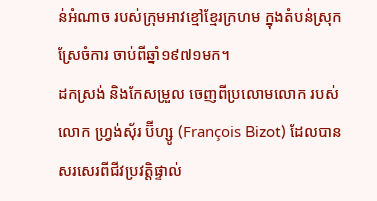ន់អំណាច របស់ក្រុមអាវខ្មៅខ្មែរក្រហម ក្នុងតំបន់ស្រុកស្រែចំការ ចាប់ពីឆ្នាំ១៩៧១មក។
ដកស្រង់ និងកែសម្រួល ចេញពីប្រលោមលោក របស់លោក ហ្វ្រង់ស៊័រ ប៊ីហ្សូ (François Bizot) ដែលបានសរសេរពីជីវប្រវត្តិផ្ទាល់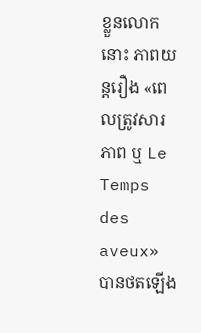ខ្លួនលោកនោះ ភាពយន្ដរឿង «ពេលត្រូវសារភាព ឬ Le Temps des aveux» បានថតឡើង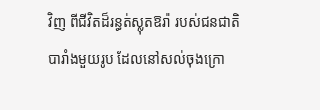វិញ ពីជីវិតដ៏រន្ធត់ស្លុតឱរ៉ា របស់ជនជាតិបារាំងមួយរូប ដែលនៅសល់ចុងក្រោ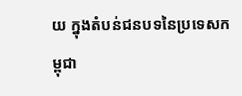យ ក្នុងតំបន់ជនបទនៃប្រទេសកម្ពុជា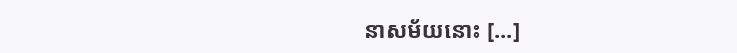នាសម័យនោះ [...]